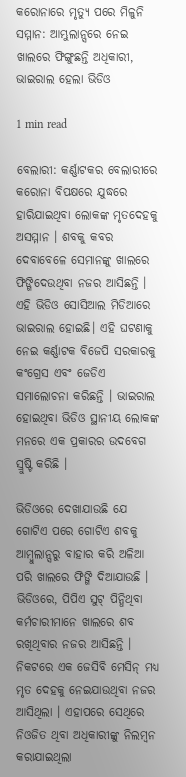କରୋନାରେ ମୃତ୍ୟୁ ପରେ ମିଳୁନି ସମ୍ମାନ: ଆମ୍ଭୁଲାନ୍ସରେ ନେଇ ଖାଲରେ ଫିଙ୍ଗୁଛନ୍ତି ଅଧିକାରୀ, ଭାଇରାଲ ହେଲା ଭିଡିଓ

1 min read

ବେଲାରୀ: କର୍ଣ୍ଣାଟକର ବେଲାରୀରେ କରୋନା ବିପକ୍ଷରେ ଯୁଦ୍ଧରେ ହାରିଯାଇଥିବା ଲୋକଙ୍କ ମୃତଦେହକୁ ଅସମ୍ମାନ । ଶବକୁ କବର ଦେବାବେଳେ ସେମାନଙ୍କୁ ଖାଲରେ ଫିଙ୍ଗିଦେଉଥିବା ନଜର ଆସିଛନ୍ତି । ଏହି ଭିଡିଓ ସୋସିଆଲ ମିଡିଆରେ ଭାଇରାଲ ହୋଇଛି। ଏହି ଘଟଣାକୁ ନେଇ କର୍ଣ୍ଣାଟକ ବିଜେପି ସରକାରକୁ କଂଗ୍ରେସ ଏବଂ ଜେଡିଏ ସମାଲୋଚନା କରିଛନ୍ତି । ଭାଇରାଲ ହୋଇଥିବା ଭିଡିଓ ସ୍ଥାନୀୟ ଲୋକଙ୍କ ମନରେ ଏକ ପ୍ରକାରର ଉଦବେଗ ସ୍ରୁଷ୍ଟି କରିଛି ।

ଭିଡିଓରେ ଦେଖାଯାଉଛି ଯେ ଗୋଟିଏ ପରେ ଗୋଟିଏ ଶବକୁ ଆମ୍ବୁଲାନ୍ସରୁ ବାହାର କରି ଅଳିଆ ପରି ଖାଲରେ ଫିଙ୍ଗି ଦିଆଯାଉଛି । ଭିଡିଓରେ, ପିପିଏ ସୁଟ୍ ପିନ୍ଧିଥିବା କର୍ମଚାରୀମାନେ ଖାଲରେ ଶବ ରଖିଥିବାର ନଜର ଆସିଛନ୍ତି । ନିକଟରେ ଏକ ଜେସିବି ମେସିନ୍ ମଧ୍ୟ ମୃତ ଦେହକୁ ନେଇଯାଉଥିବା ନଜର ଆସିଥିଲା । ଏହାପରେ ସେଥିରେ ନିଓଜିତ ଥିବା ଅଧିକାରୀଙ୍କୁ ନିଲମ୍ବନ କରାଯାଇଥିଲା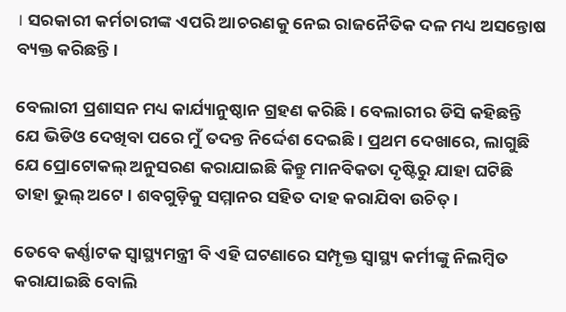। ସରକାରୀ କର୍ମଚାରୀଙ୍କ ଏପରି ଆଚରଣକୁ ନେଇ ରାଜନୈତିକ ଦଳ ମଧ୍ୟ ଅସନ୍ତୋଷ ବ୍ୟକ୍ତ କରିଛନ୍ତି ।

ବେଲାରୀ ପ୍ରଶାସନ ମଧ୍ୟ କାର୍ଯ୍ୟାନୁଷ୍ଠାନ ଗ୍ରହଣ କରିଛି । ବେଲାରୀର ଡିସି କହିଛନ୍ତି ଯେ ଭିଡିଓ ଦେଖିବା ପରେ ମୁଁ ତଦନ୍ତ ନିର୍ଦ୍ଦେଶ ଦେଇଛି । ପ୍ରଥମ ଦେଖାରେ, ଲାଗୁଛି ଯେ ପ୍ରୋଟୋକଲ୍ ଅନୁସରଣ କରାଯାଇଛି କିନ୍ତୁ ମାନବିକତା ଦୃଷ୍ଟିରୁ ଯାହା ଘଟିଛି ତାହା ଭୁଲ୍ ଅଟେ । ଶବଗୁଡ଼ିକୁ ସମ୍ମାନର ସହିତ ଦାହ କରାଯିବା ଉଚିତ୍ ।

ତେବେ କର୍ଣ୍ଣାଟକ ସ୍ୱାସ୍ଥ୍ୟମନ୍ତ୍ରୀ ବି ଏହି ଘଟଣାରେ ସମ୍ପୃକ୍ତ ସ୍ୱାସ୍ଥ୍ୟ କର୍ମୀଙ୍କୁ ନିଲମ୍ବିତ କରାଯାଇଛି ବୋଲି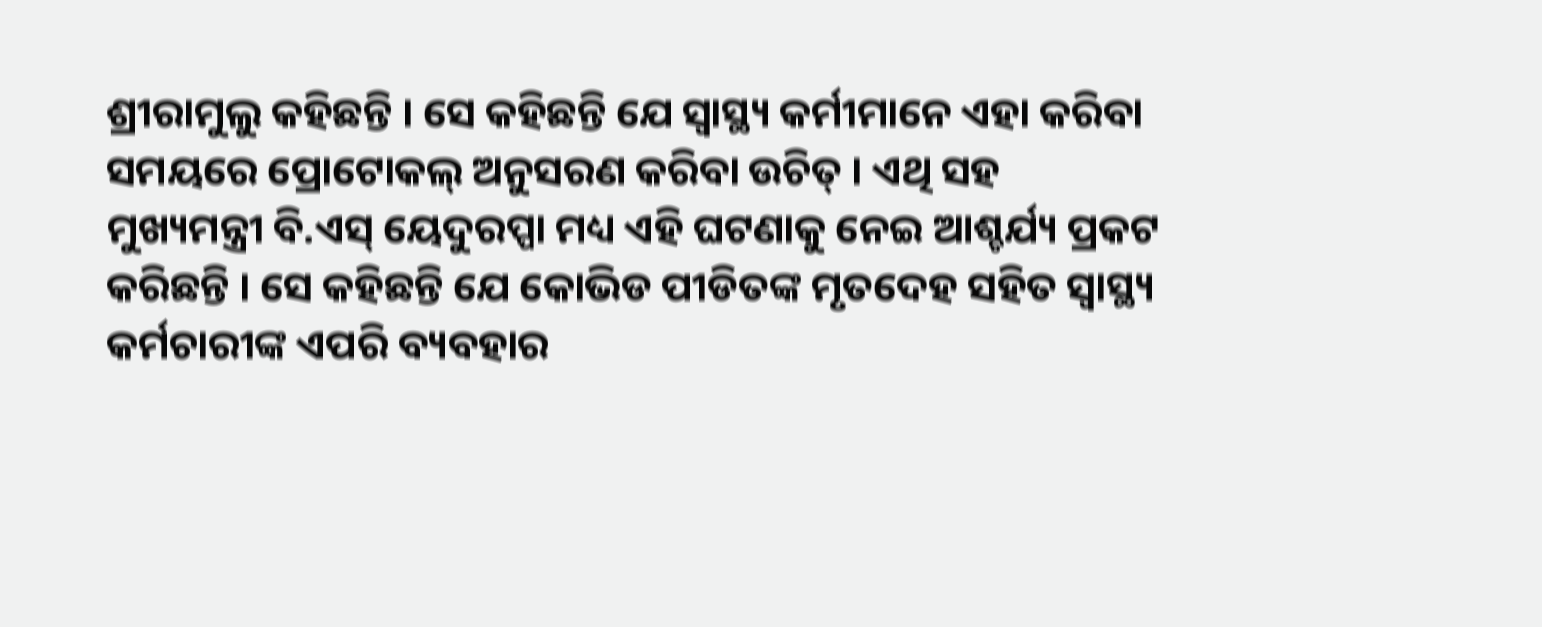ଶ୍ରୀରାମୁଲୁ କହିଛନ୍ତି । ସେ କହିଛନ୍ତି ଯେ ସ୍ୱାସ୍ଥ୍ୟ କର୍ମୀମାନେ ଏହା କରିବା ସମୟରେ ପ୍ରୋଟୋକଲ୍ ଅନୁସରଣ କରିବା ଉଚିତ୍ । ଏଥି ସହ ମୁଖ୍ୟମନ୍ତ୍ରୀ ବି.ଏସ୍ ୟେଦୁରପ୍ପା ମଧ୍ୟ ଏହି ଘଟଣାକୁ ନେଇ ଆଶ୍ଚର୍ଯ୍ୟ ପ୍ରକଟ କରିଛନ୍ତି । ସେ କହିଛନ୍ତି ଯେ କୋଭିଡ ପୀଡିତଙ୍କ ମୃତଦେହ ସହିତ ସ୍ୱାସ୍ଥ୍ୟ କର୍ମଚାରୀଙ୍କ ଏପରି ବ୍ୟବହାର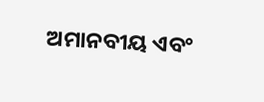ଅମାନବୀୟ ଏବଂ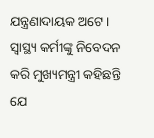ଯନ୍ତ୍ରଣାଦାୟକ ଅଟେ । ସ୍ୱାସ୍ଥ୍ୟ କର୍ମୀଙ୍କୁ ନିବେଦନ କରି ମୁଖ୍ୟମନ୍ତ୍ରୀ କହିଛନ୍ତି ଯେ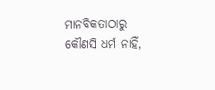ମାନବିକତାଠାରୁ କୌଣସି ଧର୍ମ ନାହିଁ,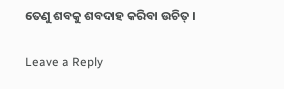ତେଣୁ ଶବକୁ ଶବଦାହ କରିବା ଉଚିତ୍ ।

Leave a Reply